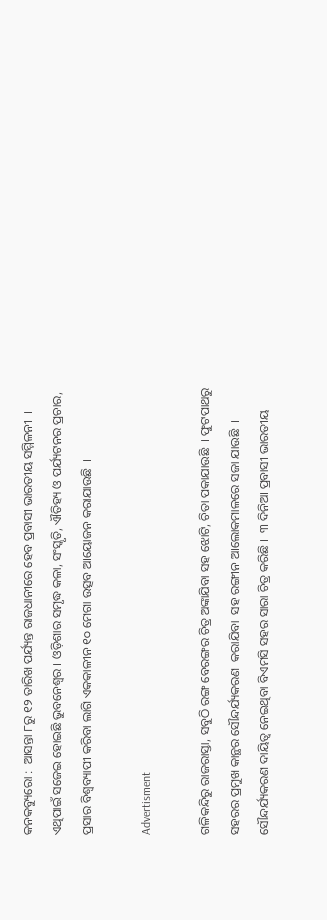କନକବ୍ୟୁରୋ :  ଆସନ୍ତା ୮ରୁ ୧୨ ତାରିଖ ପର୍ଯ୍ୟନ୍ତ ରାଜଧାନୀରେ ହେବ ପ୍ରବାସୀ ଭାରତୀୟ ସମ୍ମିଳନୀ  । ଏଥିପାଇଁ ସଜେଇ ହୋଇଛି ଭୁବନେଶ୍ବର । ଓଡ଼ିଶାର ସମୃଦ୍ଧ କଳା, ସଂସ୍କୃତି, ଐତିହ୍ୟ ଓ ପର୍ଯ୍ୟଟନର ପ୍ରଚାର, ପ୍ରସାର ବିଶ୍ୱବ୍ୟାପୀ କରିବା ଲାଗି ଏକକାଳୀନ ୧୦ ମେଗା ଉତ୍ସବ ଆୟୋଜନ କରାଯାଉଛି  ।

Advertisment

ଗଳିକନ୍ଦିରୁ ରାଜରାସ୍ତା, ସବୁଠି ରଙ୍ଗ ବେରଙ୍ଗର ଚିତ୍ର ଅଙ୍କାଯିବା ସହ ଝୋଟି, ଚିତା ପକାଯାଉଛି  । ଫୁଟପାଥରୁ ସହରର ପ୍ରମୁଖ କାନ୍ଥର ସୌନ୍ଦର୍ଯ୍ୟକରଣ  କରାଯିବା  ସହ ରଙ୍ଗୀନ ଆଲୋକମାଳରେ ସଜା ଯାଉଛି  । ସୌନ୍ଦର୍ଯ୍ୟକରଣ ଦାୟିତ୍ବ ନେଇଥିବା ବିଏମସି ସହର ସାରା ଚିତ୍ର କରିଛି ।  ୩ ଦିନିଆ ପ୍ରବାସୀ ଭାରତୀୟ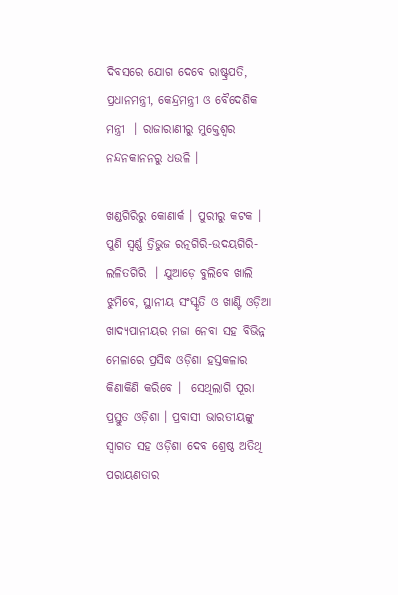ଦିବସରେ ଯୋଗ ଦେବେ ରାଷ୍ଟ୍ରପତି, ପ୍ରଧାନମନ୍ତ୍ରୀ, କେନ୍ଦ୍ରମନ୍ତ୍ରୀ ଓ ବୈଦେଶିକ ମନ୍ତ୍ରୀ  । ରାଜାରାଣୀରୁ ମୁକ୍ତେଶ୍ୱର  ନନ୍ଦନକାନନରୁ ଧଉଳି ।

ଖଣ୍ଡଗିରିରୁ କୋଣାର୍କ । ପୁରୀରୁ କଟକ । ପୁଣି ସ୍ୱର୍ଣ୍ଣ ତ୍ରିଭୁଜ ରତ୍ନଗିରି-ଉଦୟଗିରି-ଲଳିତଗିରି  । ଯୁଆଡ଼େ ବୁଲିବେ ଖାଲି ଝୁମିବେ, ସ୍ଥାନୀୟ ସଂସ୍କୃତି ଓ ଖାଣ୍ଟି ଓଡ଼ିଆ ଖାଦ୍ୟପାନୀୟର ମଜା ନେବା ସହ ବିଭିନ୍ନ ମେଳାରେ ପ୍ରସିଦ୍ଧ ଓଡ଼ିଶା ହସ୍ତକଳାର କିଣାକିଣି କରିବେ ।  ସେଥିଲାଗି ପୂରା ପ୍ରସ୍ତୁତ ଓଡ଼ିଶା । ପ୍ରବାସୀ ଭାରତୀୟଙ୍କୁ ସ୍ୱାଗତ ସହ ଓଡ଼ିଶା ଦେବ ଶ୍ରେଷ୍ଠ ଅତିଥି ପରାୟଣତାର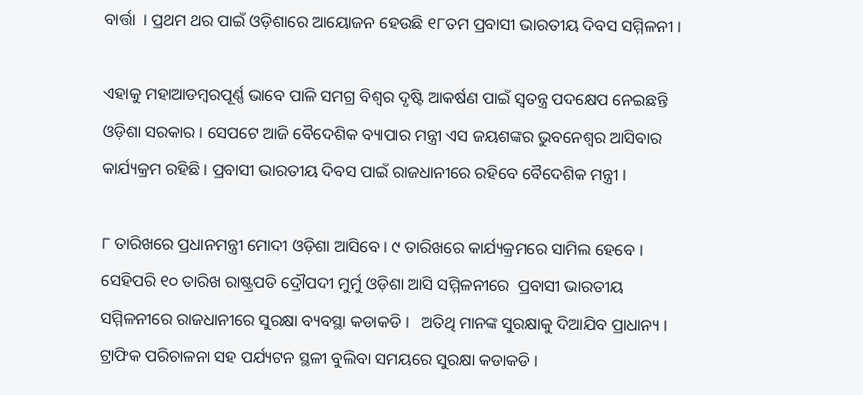ବାର୍ତ୍ତା  । ପ୍ରଥମ ଥର ପାଇଁ ଓଡ଼ିଶାରେ ଆୟୋଜନ ହେଉଛି ୧୮ତମ ପ୍ରବାସୀ ଭାରତୀୟ ଦିବସ ସମ୍ମିଳନୀ ।

ଏହାକୁ ମହାଆଡମ୍ବରପୂର୍ଣ୍ଣ ଭାବେ ପାଳି ସମଗ୍ର ବିଶ୍ୱର ଦୃଷ୍ଟି ଆକର୍ଷଣ ପାଇଁ ସ୍ୱତନ୍ତ୍ର ପଦକ୍ଷେପ ନେଇଛନ୍ତି ଓଡ଼ିଶା ସରକାର । ସେପଟେ ଆଜି ବୈଦେଶିକ ବ୍ୟାପାର ମନ୍ତ୍ରୀ ଏସ ଜୟଶଙ୍କର ଭୁବନେଶ୍ବର ଆସିବାର କାର୍ଯ୍ୟକ୍ରମ ରହିଛି । ପ୍ରବାସୀ ଭାରତୀୟ ଦିବସ ପାଇଁ ରାଜଧାନୀରେ ରହିବେ ବୈଦେଶିକ ମନ୍ତ୍ରୀ ।

୮ ତାରିଖରେ ପ୍ରଧାନମନ୍ତ୍ରୀ ମୋଦୀ ଓଡ଼ିଶା ଆସିବେ । ୯ ତାରିଖରେ କାର୍ଯ୍ୟକ୍ରମରେ ସାମିଲ ହେବେ ।  ସେହିପରି ୧୦ ତାରିଖ ରାଷ୍ଟ୍ରପତି ଦ୍ରୌପଦୀ ମୁର୍ମୁ ଓଡ଼ିଶା ଆସି ସମ୍ମିଳନୀରେ  ପ୍ରବାସୀ ଭାରତୀୟ ସମ୍ମିଳନୀରେ ରାଜଧାନୀରେ ସୁରକ୍ଷା ବ୍ୟବସ୍ଥା କଡାକଡି ।   ଅତିଥି ମାନଙ୍କ ସୁରକ୍ଷାକୁ ଦିଆଯିବ ପ୍ରାଧାନ୍ୟ । ଟ୍ରାଫିକ ପରିଚାଳନା ସହ ପର୍ଯ୍ୟଟନ ସ୍ଥଳୀ ବୁଲିବା ସମୟରେ ସୁରକ୍ଷା କଡାକଡି ।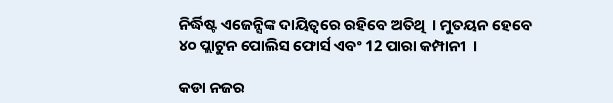ନିର୍ଦ୍ଧିଷ୍ଟ ଏଜେନ୍ସିଙ୍କ ଦାୟିତ୍ବରେ ରହିବେ ଅତିଥି  । ମୁତୟନ ହେବେ ୪୦ ପ୍ଲାଟୁନ ପୋଲିସ ଫୋର୍ସ ଏବଂ 12 ପାରା କମ୍ପାନୀ  ।

କଡା ନଜର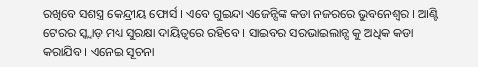ରଖିବେ ସଶସ୍ତ୍ର କେନ୍ଦ୍ରୀୟ ଫୋର୍ସ । ଏବେ ଗୁଇନ୍ଦା ଏଜେନ୍ସିଙ୍କ କଡା ନଜରରେ ଭୁବନେଶ୍ୱର । ଆଣ୍ଟି ଟେରର ସ୍କ୍ବାଡ଼ ମଧ୍ୟ ସୁରକ୍ଷା ଦାୟିତ୍ବରେ ରହିବେ । ସାଇବର ସରଭାଇଲାନ୍ସ କୁ ଅଧିକ କଡା କରାଯିବ । ଏନେଇ ସୂଚନା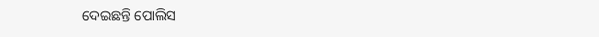ଦେଇଛନ୍ତି ପୋଲିସ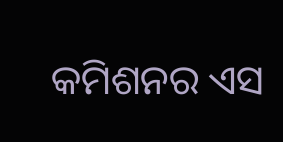କମିଶନର ଏସ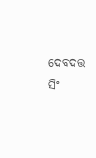ଦେବଦତ୍ତ ସିଂ